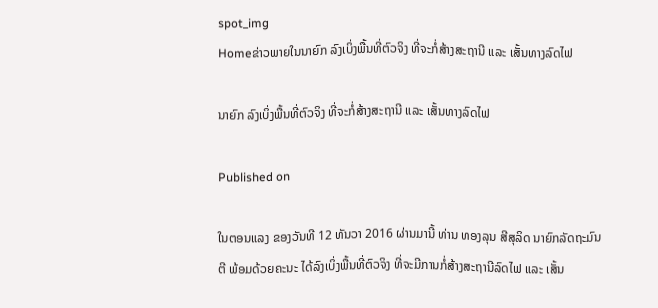spot_img
Homeຂ່າວພາຍໃນນາຍົກ ລົງເບິ່ງພື້ນທີ່ຕົວຈິງ ທີ່ຈະກໍ່ສ້າງສະຖານີ ແລະ ເສັ້ນທາງລົດໄຟ

ນາຍົກ ລົງເບິ່ງພື້ນທີ່ຕົວຈິງ ທີ່ຈະກໍ່ສ້າງສະຖານີ ແລະ ເສັ້ນທາງລົດໄຟ

Published on

ໃນຕອນແລງ ຂອງວັນທີ 12 ທັນວາ 2016 ຜ່ານມານີ້ ທ່ານ ທອງລຸນ ສີສຸລິດ ນາຍົກລັດຖະມົນຕີ ພ້ອມດ້ວຍຄະນະ ໄດ້ລົງເບິ່ງພື້ນທີ່ຕົວຈິງ ທີ່ຈະມີການກໍ່ສ້າງສະຖານີລົດໄຟ ແລະ ເສັ້ນ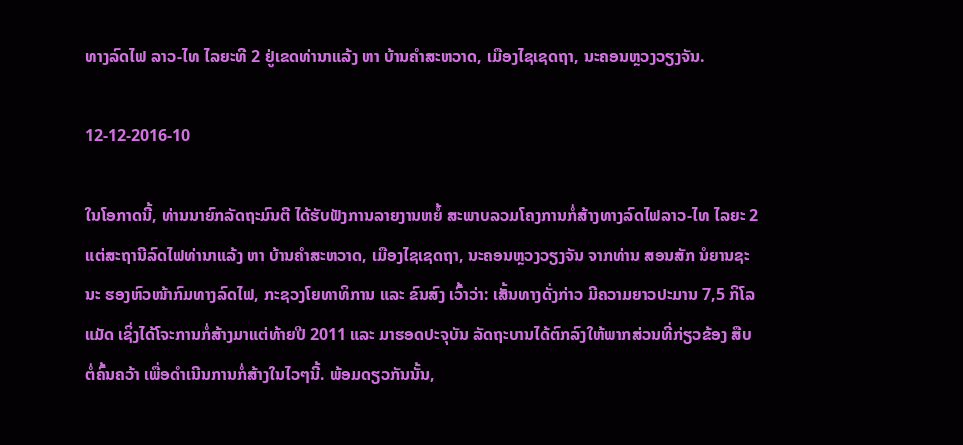ທາງລົດໄຟ ລາວ-ໄທ ໄລຍະທີ 2 ຢູ່ເຂດທ່ານາແລ້ງ ຫາ ບ້ານຄຳສະຫວາດ, ເມືອງໄຊເຊດຖາ, ນະຄອນຫຼວງວຽງຈັນ.

12-12-2016-10

ໃນໂອກາດນີ້, ທ່ານນາຍົກລັດຖະມົນຕີ ໄດ້ຮັບຟັງການລາຍງານຫຍໍ້ ສະພາບລວມໂຄງການກໍ່ສ້າງທາງລົດໄຟລາວ-ໄທ ໄລຍະ 2 ແຕ່ສະຖານີລົດໄຟທ່ານາແລ້ງ ຫາ ບ້ານຄຳສະຫວາດ, ເມືອງໄຊເຊດຖາ, ນະຄອນຫຼວງວຽງຈັນ ຈາກທ່ານ ສອນສັກ ນໍຍານຊະນະ ຮອງຫົວໜ້າກົມທາງລົດໄຟ, ກະຊວງໂຍທາທິການ ແລະ ຂົນສົງ ເວົ້າວ່າ: ເສັ້ນທາງດັ່ງກ່າວ ມີຄວາມຍາວປະມານ 7,5 ກິໂລແມັດ ເຊິ່ງໄດ້ໂຈະການກໍ່ສ້າງມາແຕ່ທ້າຍປີ 2011 ແລະ ມາຮອດປະຈຸບັນ ລັດຖະບານໄດ້ຕົກລົງໃຫ້ພາກສ່ວນທີ່ກ່ຽວຂ້ອງ ສືບຕໍ່ຄົ້ນຄວ້າ ເພື່ອດຳເນີນການກໍ່ສ້າງໃນໄວໆນີ້. ພ້ອມດຽວກັນນັ້ນ,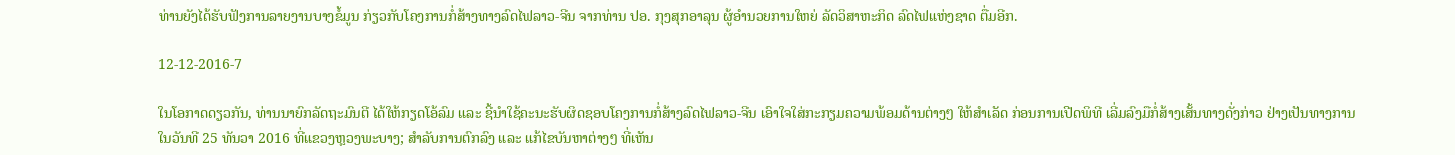ທ່ານຍັງໄດ້ຮັບຟັງການລາຍງານບາງຂໍ້ມູນ ກ່ຽວກັບໂຄງການກໍ່ສ້າງທາງລົດໄຟລາວ-ຈີນ ຈາກທ່ານ ປອ. ກຸງສຸກອາລຸນ ຜູ້ອຳນວຍການໃຫຍ່ ລັດວິສາຫະກິດ ລົດໄຟແຫ່ງຊາດ ຕື່ມອີກ.

12-12-2016-7

ໃນໂອກາດດຽວກັນ, ທ່ານນາຍົກລັດຖະມົນຕີ ໄດ້ໃຫ້ກຽດໂອ້ລົມ ແລະ ຊີ້ນຳໃຊ້ຄະນະຮັບຜິດຊອບໂຄງການກໍ່ສ້າງລົດໄຟລາວ-ຈີນ ເອົາໃຈໃສ່ກະກຽມຄວາມພ້ອມດ້ານຕ່າງໆ ໃຫ້ສຳເລັດ ກ່ອນການເປີດພິທີ ເລີ່ມລົງມືກໍ່ສ້າງເສັ້ນທາງດັ່ງກ່າວ ຢ່າງເປັນທາງການ ໃນວັນທີ 25 ທັນວາ 2016 ທີ່ແຂວງຫຼວງພະບາງ; ສຳລັບການຕົກລົງ ແລະ ແກ້ໄຂບັນຫາຕ່າງໆ ທີ່ເຫັນ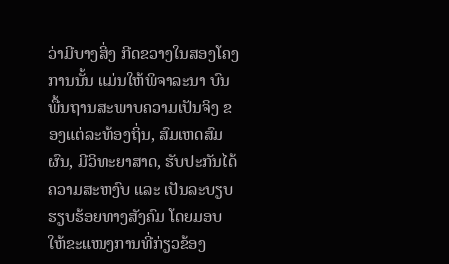ວ່າມີບາງສິ່ງ ກີດຂວາງໃນສອງໂຄງການນັ້ນ ແມ່ນໃຫ້ພິຈາລະນາ ບົນພື້ນຖານສະພາບຄວາມເປັນຈິງ ຂອງແຕ່ລະທ້ອງຖິ່ນ, ສົມເຫດສົມຜົນ, ມີວິທະຍາສາດ, ຮັບປະກັນໄດ້ຄວາມສະຫງົບ ແລະ ເປັນລະບຽບ ຮຽບຮ້ອຍທາງສັງຄົມ ໂດຍມອບໃຫ້ຂະແໜງການທີ່ກ່ຽວຂ້ອງ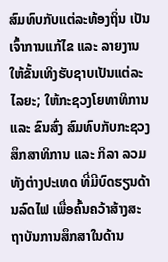ສົມທົບກັບແຕ່ລະທ້ອງຖິ່ນ ເປັນເຈົ້າການແກ້ໄຂ ແລະ ລາຍງານໃຫ້ຂັ້ນເທິງຮັບຊາບເປັນແຕ່ລະໄລຍະ; ໃຫ້ກະຊວງໂຍທາທິການ ແລະ ຂົນສົ່ງ ສົມທົບກັບກະຊວງສຶກສາທິການ ແລະ ກິລາ ລວມທັງຕ່າງປະເທດ ທີ່ມີບົດຮຽນດ້ານລົດໄຟ ເພື່ອຄົ້ນຄວ້າສ້າງສະຖາບັນການສຶກສາໃນດ້ານ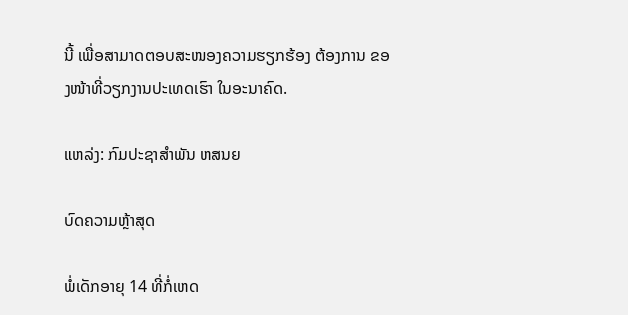ນີ້ ເພື່ອສາມາດຕອບສະໜອງຄວາມຮຽກຮ້ອງ ຕ້ອງການ ຂອງໜ້າທີ່ວຽກງານປະເທດເຮົາ ໃນອະນາຄົດ.

ແຫລ່ງ: ກົມປະຊາສຳພັນ ຫສນຍ

ບົດຄວາມຫຼ້າສຸດ

ພໍ່ເດັກອາຍຸ 14 ທີ່ກໍ່ເຫດ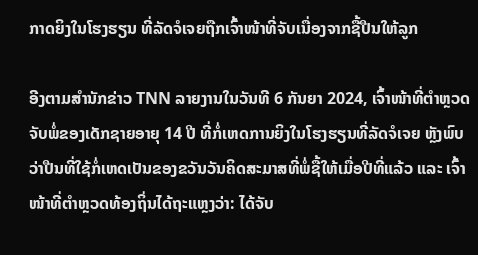ກາດຍິງໃນໂຮງຮຽນ ທີ່ລັດຈໍເຈຍຖືກເຈົ້າໜ້າທີ່ຈັບເນື່ອງຈາກຊື້ປືນໃຫ້ລູກ

ອີງຕາມສຳນັກຂ່າວ TNN ລາຍງານໃນວັນທີ 6 ກັນຍາ 2024, ເຈົ້າໜ້າທີ່ຕຳຫຼວດຈັບພໍ່ຂອງເດັກຊາຍອາຍຸ 14 ປີ ທີ່ກໍ່ເຫດການຍິງໃນໂຮງຮຽນທີ່ລັດຈໍເຈຍ ຫຼັງພົບວ່າປືນທີ່ໃຊ້ກໍ່ເຫດເປັນຂອງຂວັນວັນຄິດສະມາສທີ່ພໍ່ຊື້ໃຫ້ເມື່ອປີທີ່ແລ້ວ ແລະ ເຈົ້າໜ້າທີ່ຕຳຫຼວດທ້ອງຖິ່ນໄດ້ຖະແຫຼງວ່າ: ໄດ້ຈັບ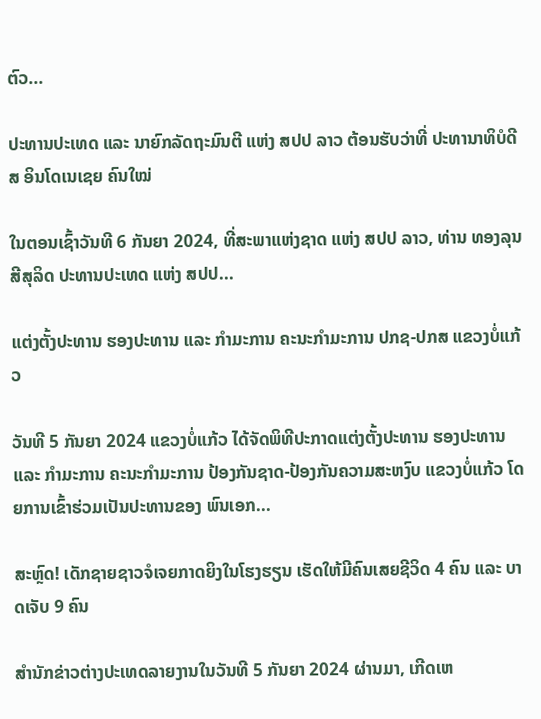ຕົວ...

ປະທານປະເທດ ແລະ ນາຍົກລັດຖະມົນຕີ ແຫ່ງ ສປປ ລາວ ຕ້ອນຮັບວ່າທີ່ ປະທານາທິບໍດີ ສ ອິນໂດເນເຊຍ ຄົນໃໝ່

ໃນຕອນເຊົ້າວັນທີ 6 ກັນຍາ 2024, ທີ່ສະພາແຫ່ງຊາດ ແຫ່ງ ສປປ ລາວ, ທ່ານ ທອງລຸນ ສີສຸລິດ ປະທານປະເທດ ແຫ່ງ ສປປ...

ແຕ່ງຕັ້ງປະທານ ຮອງປະທານ ແລະ ກຳມະການ ຄະນະກຳມະການ ປກຊ-ປກສ ແຂວງບໍ່ແກ້ວ

ວັນທີ 5 ກັນຍາ 2024 ແຂວງບໍ່ແກ້ວ ໄດ້ຈັດພິທີປະກາດແຕ່ງຕັ້ງປະທານ ຮອງປະທານ ແລະ ກຳມະການ ຄະນະກຳມະການ ປ້ອງກັນຊາດ-ປ້ອງກັນຄວາມສະຫງົບ ແຂວງບໍ່ແກ້ວ ໂດຍການເຂົ້າຮ່ວມເປັນປະທານຂອງ ພົນເອກ...

ສະຫຼົດ! ເດັກຊາຍຊາວຈໍເຈຍກາດຍິງໃນໂຮງຮຽນ ເຮັດໃຫ້ມີຄົນເສຍຊີວິດ 4 ຄົນ ແລະ ບາດເຈັບ 9 ຄົນ

ສຳນັກຂ່າວຕ່າງປະເທດລາຍງານໃນວັນທີ 5 ກັນຍາ 2024 ຜ່ານມາ, ເກີດເຫ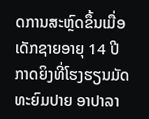ດການສະຫຼົດຂຶ້ນເມື່ອເດັກຊາຍອາຍຸ 14 ປີກາດຍິງທີ່ໂຮງຮຽນມັດທະຍົມປາຍ ອາປາລາ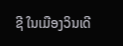ຊີ ໃນເມືອງວິນເດີ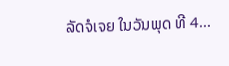ລັດຈໍເຈຍ ໃນວັນພຸດ ທີ 4...